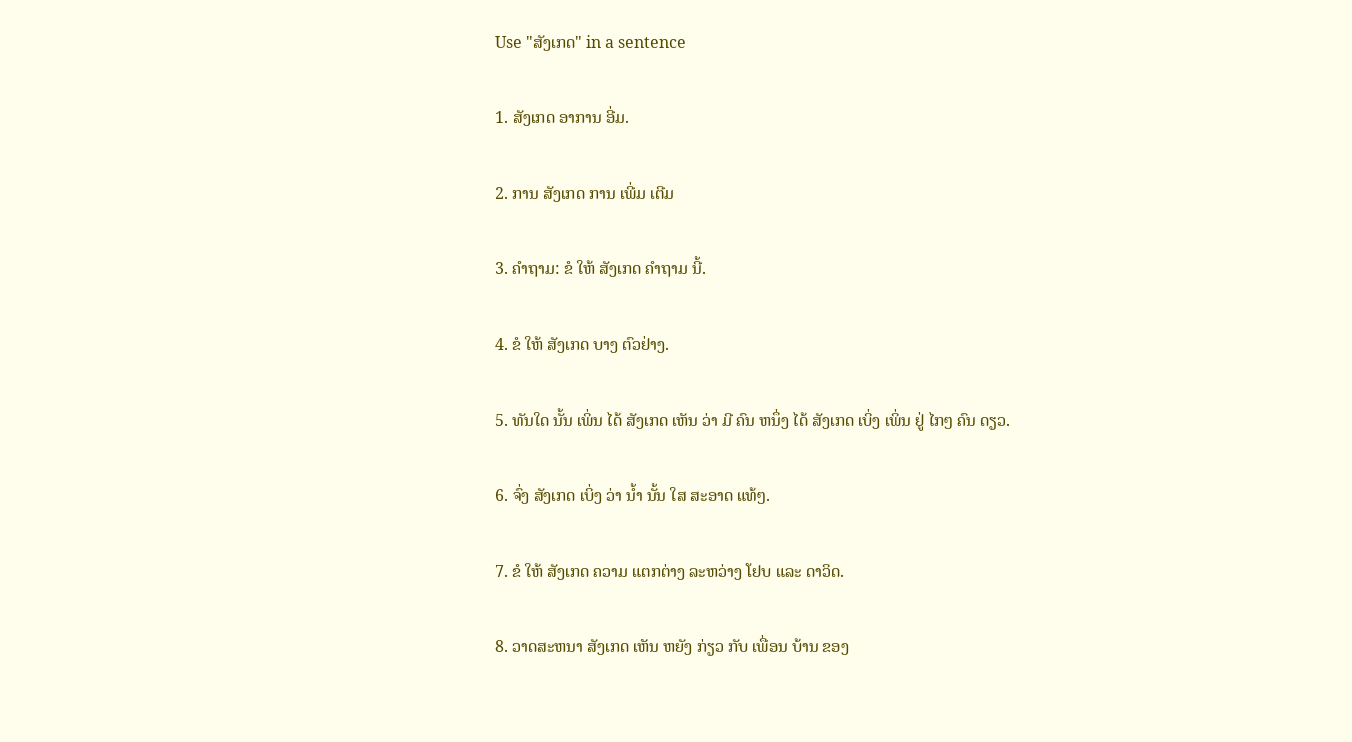Use "ສັງເກດ" in a sentence

1. ສັງເກດ ອາການ ອີ່ມ.

2. ການ ສັງເກດ ການ ເພີ່ມ ເຕີມ

3. ຄໍາຖາມ: ຂໍ ໃຫ້ ສັງເກດ ຄໍາຖາມ ນີ້.

4. ຂໍ ໃຫ້ ສັງເກດ ບາງ ຕົວຢ່າງ.

5. ທັນໃດ ນັ້ນ ເພິ່ນ ໄດ້ ສັງເກດ ເຫັນ ວ່າ ມີ ຄົນ ຫນຶ່ງ ໄດ້ ສັງເກດ ເບິ່ງ ເພິ່ນ ຢູ່ ໄກໆ ຄົນ ດຽວ.

6. ຈົ່ງ ສັງເກດ ເບິ່ງ ວ່າ ນໍ້າ ນັ້ນ ໃສ ສະອາດ ແທ້ໆ.

7. ຂໍ ໃຫ້ ສັງເກດ ຄວາມ ແຕກຕ່າງ ລະຫວ່າງ ໂຢບ ແລະ ດາວິດ.

8. ວາດສະຫນາ ສັງເກດ ເຫັນ ຫຍັງ ກ່ຽວ ກັບ ເພື່ອນ ບ້ານ ຂອງ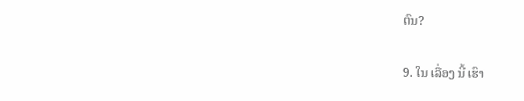ຕົນ?

9. ໃນ ເລື່ອງ ນີ້ ເຮົາ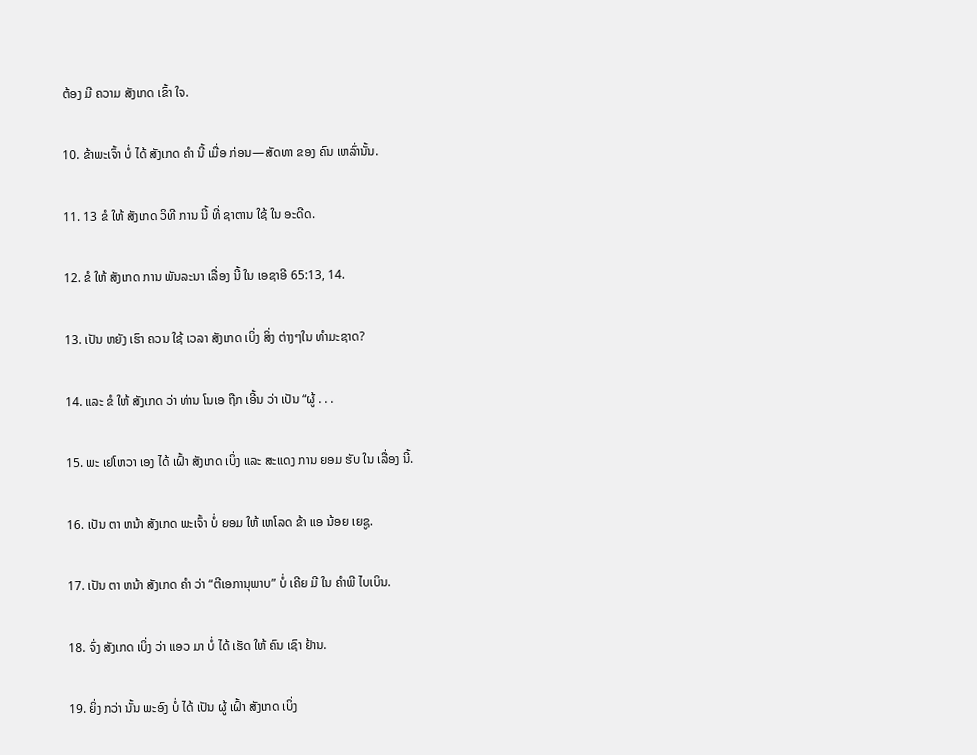ຕ້ອງ ມີ ຄວາມ ສັງເກດ ເຂົ້າ ໃຈ.

10. ຂ້າພະເຈົ້າ ບໍ່ ໄດ້ ສັງເກດ ຄໍາ ນີ້ ເມື່ອ ກ່ອນ—ສັດທາ ຂອງ ຄົນ ເຫລົ່ານັ້ນ.

11. 13 ຂໍ ໃຫ້ ສັງເກດ ວິທີ ການ ນີ້ ທີ່ ຊາຕານ ໃຊ້ ໃນ ອະດີດ.

12. ຂໍ ໃຫ້ ສັງເກດ ການ ພັນລະນາ ເລື່ອງ ນີ້ ໃນ ເອຊາອີ 65:13, 14.

13. ເປັນ ຫຍັງ ເຮົາ ຄວນ ໃຊ້ ເວລາ ສັງເກດ ເບິ່ງ ສິ່ງ ຕ່າງໆໃນ ທໍາມະຊາດ?

14. ແລະ ຂໍ ໃຫ້ ສັງເກດ ວ່າ ທ່ານ ໂນເອ ຖືກ ເອີ້ນ ວ່າ ເປັນ “ຜູ້ . . .

15. ພະ ເຢໂຫວາ ເອງ ໄດ້ ເຝົ້າ ສັງເກດ ເບິ່ງ ແລະ ສະແດງ ການ ຍອມ ຮັບ ໃນ ເລື່ອງ ນີ້.

16. ເປັນ ຕາ ຫນ້າ ສັງເກດ ພະເຈົ້າ ບໍ່ ຍອມ ໃຫ້ ເຫໂລດ ຂ້າ ແອ ນ້ອຍ ເຍຊູ.

17. ເປັນ ຕາ ຫນ້າ ສັງເກດ ຄໍາ ວ່າ “ຕີເອການຸພາບ” ບໍ່ ເຄີຍ ມີ ໃນ ຄໍາພີ ໄບເບິນ.

18. ຈົ່ງ ສັງເກດ ເບິ່ງ ວ່າ ແອວ ມາ ບໍ່ ໄດ້ ເຮັດ ໃຫ້ ຄົນ ເຊົາ ຢ້ານ.

19. ຍິ່ງ ກວ່າ ນັ້ນ ພະອົງ ບໍ່ ໄດ້ ເປັນ ຜູ້ ເຝົ້າ ສັງເກດ ເບິ່ງ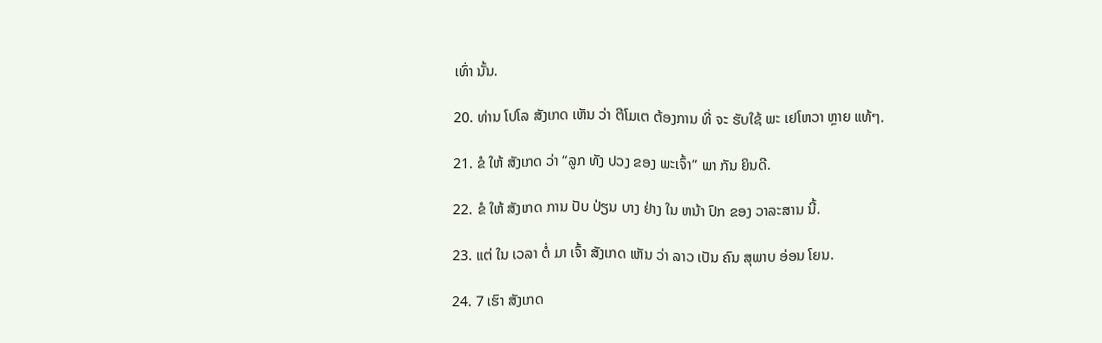ເທົ່າ ນັ້ນ.

20. ທ່ານ ໂປໂລ ສັງເກດ ເຫັນ ວ່າ ຕີໂມເຕ ຕ້ອງການ ທີ່ ຈະ ຮັບໃຊ້ ພະ ເຢໂຫວາ ຫຼາຍ ແທ້ໆ.

21. ຂໍ ໃຫ້ ສັງເກດ ວ່າ “ລູກ ທັງ ປວງ ຂອງ ພະເຈົ້າ” ພາ ກັນ ຍິນດີ.

22. ຂໍ ໃຫ້ ສັງເກດ ການ ປັບ ປ່ຽນ ບາງ ຢ່າງ ໃນ ຫນ້າ ປົກ ຂອງ ວາລະສານ ນີ້.

23. ແຕ່ ໃນ ເວລາ ຕໍ່ ມາ ເຈົ້າ ສັງເກດ ເຫັນ ວ່າ ລາວ ເປັນ ຄົນ ສຸພາບ ອ່ອນ ໂຍນ.

24. 7 ເຮົາ ສັງເກດ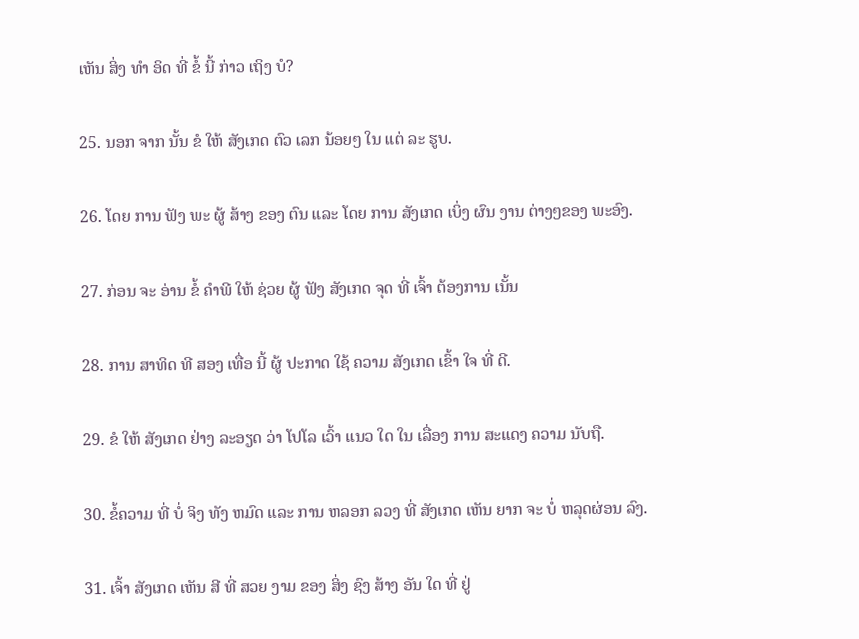ເຫັນ ສິ່ງ ທໍາ ອິດ ທີ່ ຂໍ້ ນີ້ ກ່າວ ເຖິງ ບໍ?

25. ນອກ ຈາກ ນັ້ນ ຂໍ ໃຫ້ ສັງເກດ ຕົວ ເລກ ນ້ອຍໆ ໃນ ແຕ່ ລະ ຮູບ.

26. ໂດຍ ການ ຟັງ ພະ ຜູ້ ສ້າງ ຂອງ ຕົນ ແລະ ໂດຍ ການ ສັງເກດ ເບິ່ງ ຜົນ ງານ ຕ່າງໆຂອງ ພະອົງ.

27. ກ່ອນ ຈະ ອ່ານ ຂໍ້ ຄໍາພີ ໃຫ້ ຊ່ວຍ ຜູ້ ຟັງ ສັງເກດ ຈຸດ ທີ່ ເຈົ້າ ຕ້ອງການ ເນັ້ນ

28. ການ ສາທິດ ທີ ສອງ ເທື່ອ ນີ້ ຜູ້ ປະກາດ ໃຊ້ ຄວາມ ສັງເກດ ເຂົ້າ ໃຈ ທີ່ ດີ.

29. ຂໍ ໃຫ້ ສັງເກດ ຢ່າງ ລະອຽດ ວ່າ ໂປໂລ ເວົ້າ ແນວ ໃດ ໃນ ເລື່ອງ ການ ສະແດງ ຄວາມ ນັບຖື.

30. ຂໍ້ຄວາມ ທີ່ ບໍ່ ຈິງ ທັງ ຫມົດ ແລະ ການ ຫລອກ ລວງ ທີ່ ສັງເກດ ເຫັນ ຍາກ ຈະ ບໍ່ ຫລຸດຜ່ອນ ລົງ.

31. ເຈົ້າ ສັງເກດ ເຫັນ ສີ ທີ່ ສວຍ ງາມ ຂອງ ສິ່ງ ຊົງ ສ້າງ ອັນ ໃດ ທີ່ ຢູ່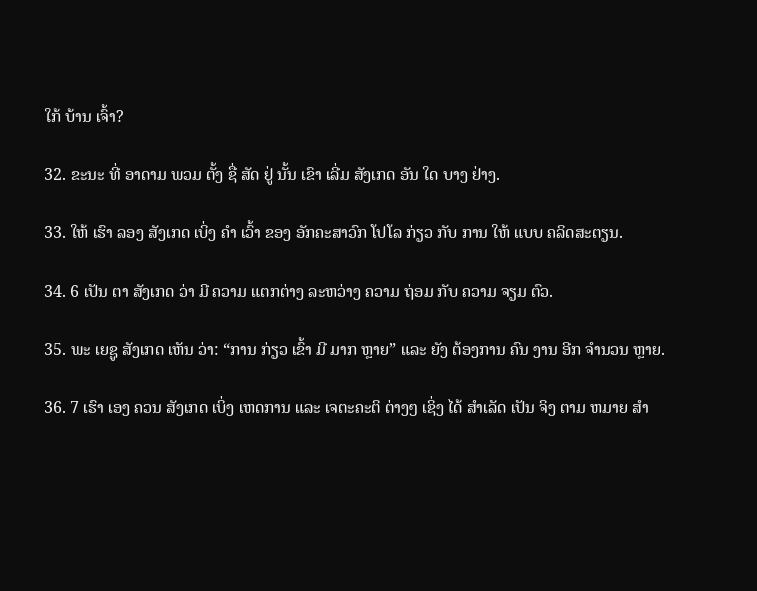ໃກ້ ບ້ານ ເຈົ້າ?

32. ຂະນະ ທີ່ ອາດາມ ພວມ ຕັ້ງ ຊື່ ສັດ ຢູ່ ນັ້ນ ເຂົາ ເລີ່ມ ສັງເກດ ອັນ ໃດ ບາງ ຢ່າງ.

33. ໃຫ້ ເຮົາ ລອງ ສັງເກດ ເບິ່ງ ຄໍາ ເວົ້າ ຂອງ ອັກຄະສາວົກ ໂປໂລ ກ່ຽວ ກັບ ການ ໃຫ້ ແບບ ຄລິດສະຕຽນ.

34. 6 ເປັນ ຕາ ສັງເກດ ວ່າ ມີ ຄວາມ ແຕກຕ່າງ ລະຫວ່າງ ຄວາມ ຖ່ອມ ກັບ ຄວາມ ຈຽມ ຕົວ.

35. ພະ ເຍຊູ ສັງເກດ ເຫັນ ວ່າ: “ການ ກ່ຽວ ເຂົ້າ ມີ ມາກ ຫຼາຍ” ແລະ ຍັງ ຕ້ອງການ ຄົນ ງານ ອີກ ຈໍານວນ ຫຼາຍ.

36. 7 ເຮົາ ເອງ ຄວນ ສັງເກດ ເບິ່ງ ເຫດການ ແລະ ເຈຕະຄະຕິ ຕ່າງໆ ເຊິ່ງ ໄດ້ ສໍາເລັດ ເປັນ ຈິງ ຕາມ ຫມາຍ ສໍາ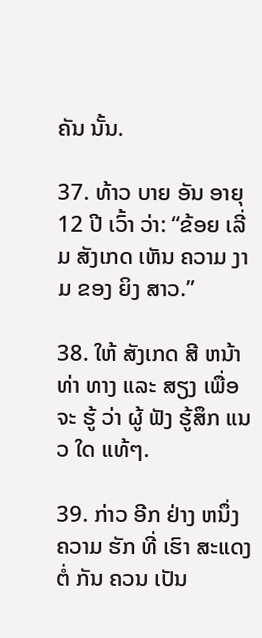ຄັນ ນັ້ນ.

37. ທ້າວ ບາຍ ອັນ ອາຍຸ 12 ປີ ເວົ້າ ວ່າ: “ຂ້ອຍ ເລີ່ມ ສັງເກດ ເຫັນ ຄວາມ ງາມ ຂອງ ຍິງ ສາວ.”

38. ໃຫ້ ສັງເກດ ສີ ຫນ້າ ທ່າ ທາງ ແລະ ສຽງ ເພື່ອ ຈະ ຮູ້ ວ່າ ຜູ້ ຟັງ ຮູ້ສຶກ ແນວ ໃດ ແທ້ໆ.

39. ກ່າວ ອີກ ຢ່າງ ຫນຶ່ງ ຄວາມ ຮັກ ທີ່ ເຮົາ ສະແດງ ຕໍ່ ກັນ ຄວນ ເປັນ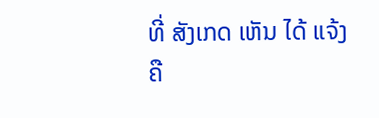ທີ່ ສັງເກດ ເຫັນ ໄດ້ ແຈ້ງ ຄື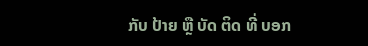ກັບ ປ້າຍ ຫຼື ບັດ ຕິດ ທີ່ ບອກ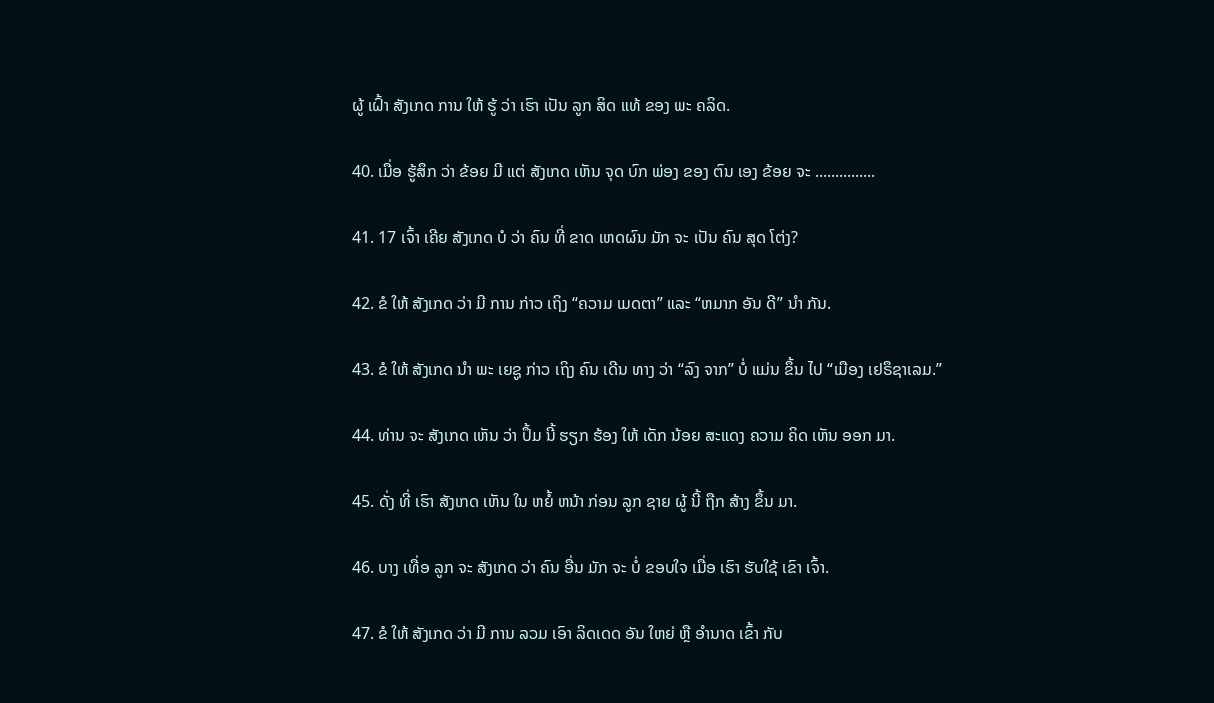ຜູ້ ເຝົ້າ ສັງເກດ ການ ໃຫ້ ຮູ້ ວ່າ ເຮົາ ເປັນ ລູກ ສິດ ແທ້ ຂອງ ພະ ຄລິດ.

40. ເມື່ອ ຮູ້ສຶກ ວ່າ ຂ້ອຍ ມີ ແຕ່ ສັງເກດ ເຫັນ ຈຸດ ບົກ ພ່ອງ ຂອງ ຕົນ ເອງ ຂ້ອຍ ຈະ ...............

41. 17 ເຈົ້າ ເຄີຍ ສັງເກດ ບໍ ວ່າ ຄົນ ທີ່ ຂາດ ເຫດຜົນ ມັກ ຈະ ເປັນ ຄົນ ສຸດ ໂຕ່ງ?

42. ຂໍ ໃຫ້ ສັງເກດ ວ່າ ມີ ການ ກ່າວ ເຖິງ “ຄວາມ ເມດຕາ” ແລະ “ຫມາກ ອັນ ດີ” ນໍາ ກັນ.

43. ຂໍ ໃຫ້ ສັງເກດ ນໍາ ພະ ເຍຊູ ກ່າວ ເຖິງ ຄົນ ເດີນ ທາງ ວ່າ “ລົງ ຈາກ” ບໍ່ ແມ່ນ ຂຶ້ນ ໄປ “ເມືອງ ເຢຣຶຊາເລມ.”

44. ທ່ານ ຈະ ສັງເກດ ເຫັນ ວ່າ ປຶ້ມ ນີ້ ຮຽກ ຮ້ອງ ໃຫ້ ເດັກ ນ້ອຍ ສະແດງ ຄວາມ ຄິດ ເຫັນ ອອກ ມາ.

45. ດັ່ງ ທີ່ ເຮົາ ສັງເກດ ເຫັນ ໃນ ຫຍໍ້ ຫນ້າ ກ່ອນ ລູກ ຊາຍ ຜູ້ ນີ້ ຖືກ ສ້າງ ຂຶ້ນ ມາ.

46. ບາງ ເທື່ອ ລູກ ຈະ ສັງເກດ ວ່າ ຄົນ ອື່ນ ມັກ ຈະ ບໍ່ ຂອບໃຈ ເມື່ອ ເຮົາ ຮັບໃຊ້ ເຂົາ ເຈົ້າ.

47. ຂໍ ໃຫ້ ສັງເກດ ວ່າ ມີ ການ ລວມ ເອົາ ລິດເດດ ອັນ ໃຫຍ່ ຫຼື ອໍານາດ ເຂົ້າ ກັບ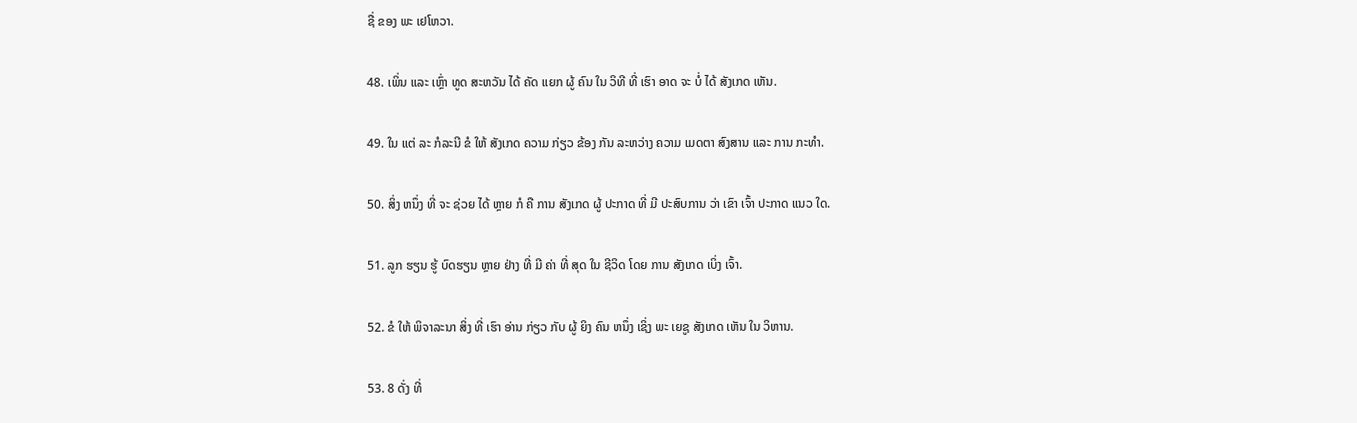ຊື່ ຂອງ ພະ ເຢໂຫວາ.

48. ເພິ່ນ ແລະ ເຫຼົ່າ ທູດ ສະຫວັນ ໄດ້ ຄັດ ແຍກ ຜູ້ ຄົນ ໃນ ວິທີ ທີ່ ເຮົາ ອາດ ຈະ ບໍ່ ໄດ້ ສັງເກດ ເຫັນ.

49. ໃນ ແຕ່ ລະ ກໍລະນີ ຂໍ ໃຫ້ ສັງເກດ ຄວາມ ກ່ຽວ ຂ້ອງ ກັນ ລະຫວ່າງ ຄວາມ ເມດຕາ ສົງສານ ແລະ ການ ກະທໍາ.

50. ສິ່ງ ຫນຶ່ງ ທີ່ ຈະ ຊ່ວຍ ໄດ້ ຫຼາຍ ກໍ ຄື ການ ສັງເກດ ຜູ້ ປະກາດ ທີ່ ມີ ປະສົບການ ວ່າ ເຂົາ ເຈົ້າ ປະກາດ ແນວ ໃດ.

51. ລູກ ຮຽນ ຮູ້ ບົດຮຽນ ຫຼາຍ ຢ່າງ ທີ່ ມີ ຄ່າ ທີ່ ສຸດ ໃນ ຊີວິດ ໂດຍ ການ ສັງເກດ ເບິ່ງ ເຈົ້າ.

52. ຂໍ ໃຫ້ ພິຈາລະນາ ສິ່ງ ທີ່ ເຮົາ ອ່ານ ກ່ຽວ ກັບ ຜູ້ ຍິງ ຄົນ ຫນຶ່ງ ເຊິ່ງ ພະ ເຍຊູ ສັງເກດ ເຫັນ ໃນ ວິຫານ.

53. 8 ດັ່ງ ທີ່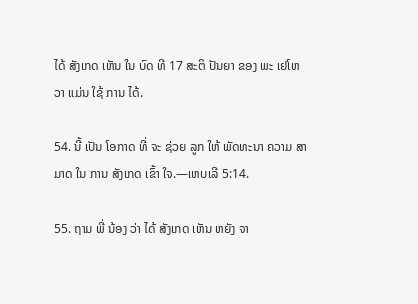ໄດ້ ສັງເກດ ເຫັນ ໃນ ບົດ ທີ 17 ສະຕິ ປັນຍາ ຂອງ ພະ ເຢໂຫວາ ແມ່ນ ໃຊ້ ການ ໄດ້.

54. ນີ້ ເປັນ ໂອກາດ ທີ່ ຈະ ຊ່ວຍ ລູກ ໃຫ້ ພັດທະນາ ຄວາມ ສາມາດ ໃນ ການ ສັງເກດ ເຂົ້າ ໃຈ.—ເຫບເລີ 5:14.

55. ຖາມ ພີ່ ນ້ອງ ວ່າ ໄດ້ ສັງເກດ ເຫັນ ຫຍັງ ຈາ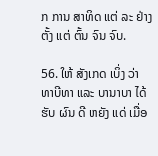ກ ການ ສາທິດ ແຕ່ ລະ ຢ່າງ ຕັ້ງ ແຕ່ ຕົ້ນ ຈົນ ຈົບ.

56. ໃຫ້ ສັງເກດ ເບິ່ງ ວ່າ ທາບີທາ ແລະ ບານາບາ ໄດ້ ຮັບ ຜົນ ດີ ຫຍັງ ແດ່ ເມື່ອ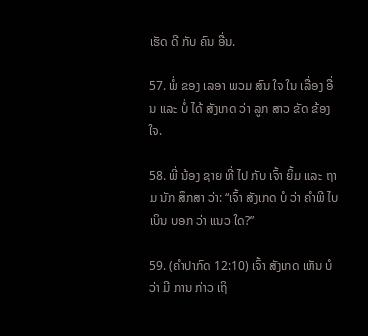ເຮັດ ດີ ກັບ ຄົນ ອື່ນ.

57. ພໍ່ ຂອງ ເລອາ ພວມ ສົນ ໃຈ ໃນ ເລື່ອງ ອື່ນ ແລະ ບໍ່ ໄດ້ ສັງເກດ ວ່າ ລູກ ສາວ ຂັດ ຂ້ອງ ໃຈ.

58. ພີ່ ນ້ອງ ຊາຍ ທີ່ ໄປ ກັບ ເຈົ້າ ຍິ້ມ ແລະ ຖາມ ນັກ ສຶກສາ ວ່າ: “ເຈົ້າ ສັງເກດ ບໍ ວ່າ ຄໍາພີ ໄບເບິນ ບອກ ວ່າ ແນວ ໃດ?”

59. (ຄໍາປາກົດ 12:10) ເຈົ້າ ສັງເກດ ເຫັນ ບໍ ວ່າ ມີ ການ ກ່າວ ເຖິ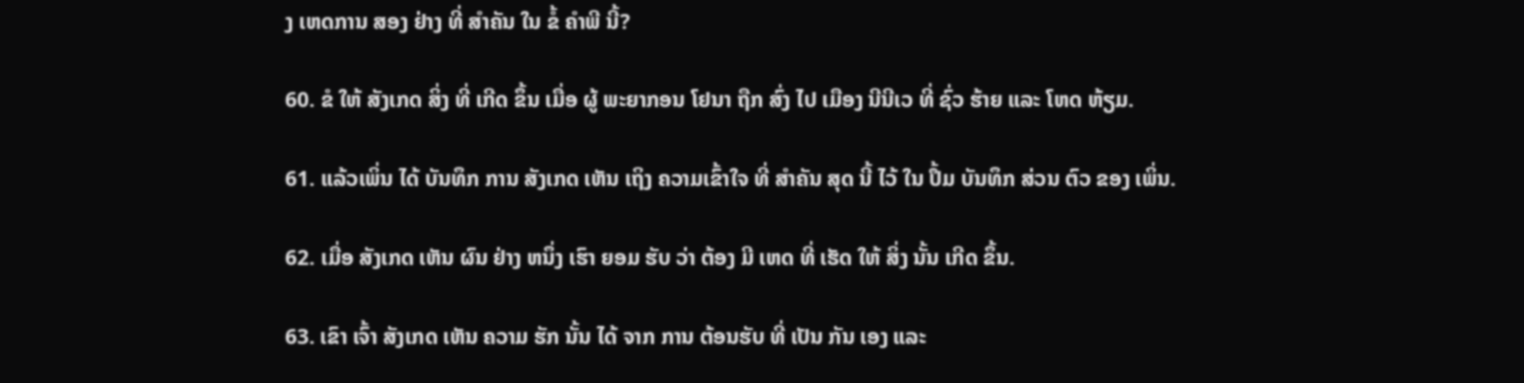ງ ເຫດການ ສອງ ຢ່າງ ທີ່ ສໍາຄັນ ໃນ ຂໍ້ ຄໍາພີ ນີ້?

60. ຂໍ ໃຫ້ ສັງເກດ ສິ່ງ ທີ່ ເກີດ ຂຶ້ນ ເມື່ອ ຜູ້ ພະຍາກອນ ໂຢນາ ຖືກ ສົ່ງ ໄປ ເມືອງ ນີນີເວ ທີ່ ຊົ່ວ ຮ້າຍ ແລະ ໂຫດ ຫ້ຽມ.

61. ແລ້ວເພິ່ນ ໄດ້ ບັນທຶກ ການ ສັງເກດ ເຫັນ ເຖິງ ຄວາມເຂົ້າໃຈ ທີ່ ສໍາຄັນ ສຸດ ນີ້ ໄວ້ ໃນ ປຶ້ມ ບັນທຶກ ສ່ວນ ຕົວ ຂອງ ເພິ່ນ.

62. ເມື່ອ ສັງເກດ ເຫັນ ຜົນ ຢ່າງ ຫນຶ່ງ ເຮົາ ຍອມ ຮັບ ວ່າ ຕ້ອງ ມີ ເຫດ ທີ່ ເຮັດ ໃຫ້ ສິ່ງ ນັ້ນ ເກີດ ຂຶ້ນ.

63. ເຂົາ ເຈົ້າ ສັງເກດ ເຫັນ ຄວາມ ຮັກ ນັ້ນ ໄດ້ ຈາກ ການ ຕ້ອນຮັບ ທີ່ ເປັນ ກັນ ເອງ ແລະ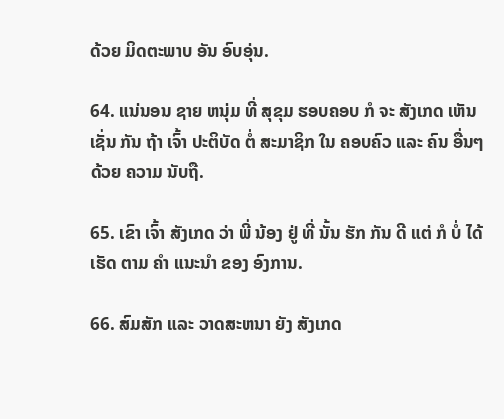ດ້ວຍ ມິດຕະພາບ ອັນ ອົບອຸ່ນ.

64. ແນ່ນອນ ຊາຍ ຫນຸ່ມ ທີ່ ສຸຂຸມ ຮອບຄອບ ກໍ ຈະ ສັງເກດ ເຫັນ ເຊັ່ນ ກັນ ຖ້າ ເຈົ້າ ປະຕິບັດ ຕໍ່ ສະມາຊິກ ໃນ ຄອບຄົວ ແລະ ຄົນ ອື່ນໆດ້ວຍ ຄວາມ ນັບຖື.

65. ເຂົາ ເຈົ້າ ສັງເກດ ວ່າ ພີ່ ນ້ອງ ຢູ່ ທີ່ ນັ້ນ ຮັກ ກັນ ດີ ແຕ່ ກໍ ບໍ່ ໄດ້ ເຮັດ ຕາມ ຄໍາ ແນະນໍາ ຂອງ ອົງການ.

66. ສົມສັກ ແລະ ວາດສະຫນາ ຍັງ ສັງເກດ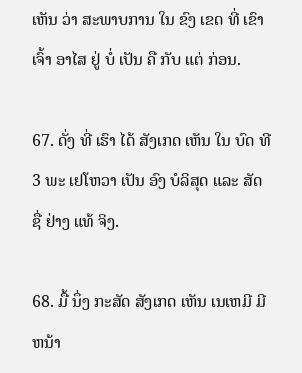ເຫັນ ວ່າ ສະພາບການ ໃນ ຂົງ ເຂດ ທີ່ ເຂົາ ເຈົ້າ ອາໄສ ຢູ່ ບໍ່ ເປັນ ຄື ກັບ ແຕ່ ກ່ອນ.

67. ດັ່ງ ທີ່ ເຮົາ ໄດ້ ສັງເກດ ເຫັນ ໃນ ບົດ ທີ 3 ພະ ເຢໂຫວາ ເປັນ ອົງ ບໍລິສຸດ ແລະ ສັດ ຊື່ ຢ່າງ ແທ້ ຈິງ.

68. ມື້ ນຶ່ງ ກະສັດ ສັງເກດ ເຫັນ ເນເຫມີ ມີ ຫນ້າ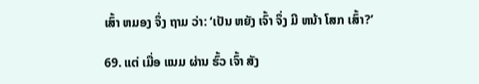ເສົ້າ ຫມອງ ຈຶ່ງ ຖາມ ວ່າ: ‘ເປັນ ຫຍັງ ເຈົ້າ ຈຶ່ງ ມີ ຫນ້າ ໂສກ ເສົ້າ?’

69. ແຕ່ ເມື່ອ ແນມ ຜ່ານ ຮົ້ວ ເຈົ້າ ສັງ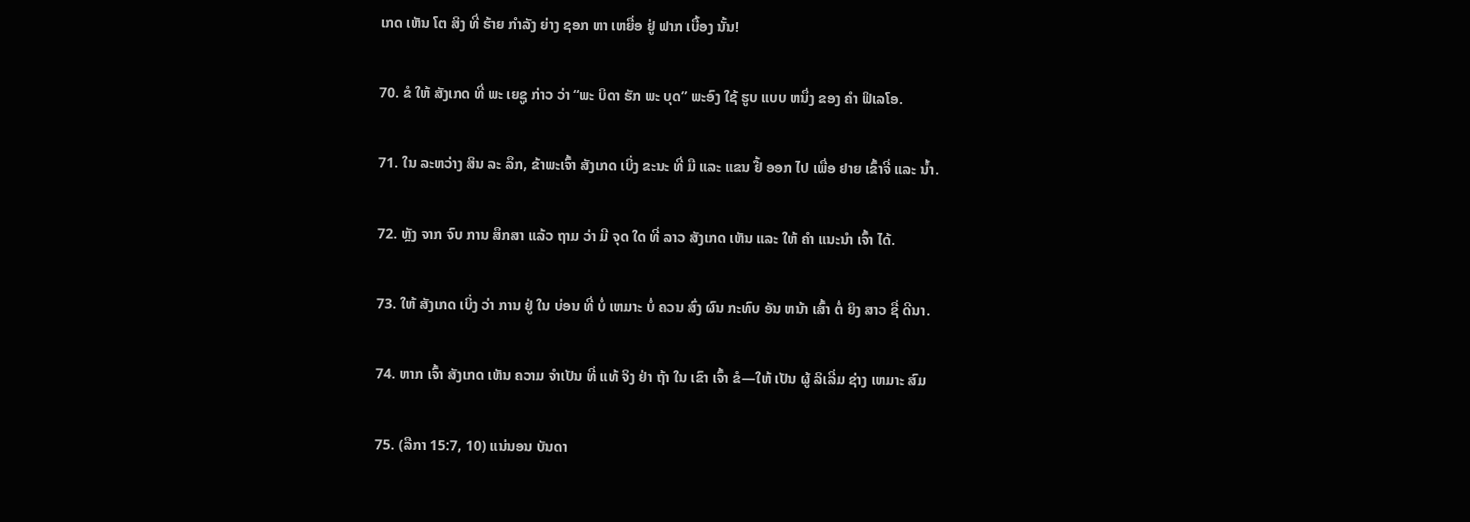ເກດ ເຫັນ ໂຕ ສິງ ທີ່ ຮ້າຍ ກໍາລັງ ຍ່າງ ຊອກ ຫາ ເຫຍື່ອ ຢູ່ ຟາກ ເບື້ອງ ນັ້ນ!

70. ຂໍ ໃຫ້ ສັງເກດ ທີ່ ພະ ເຍຊູ ກ່າວ ວ່າ “ພະ ບິດາ ຮັກ ພະ ບຸດ” ພະອົງ ໃຊ້ ຮູບ ແບບ ຫນຶ່ງ ຂອງ ຄໍາ ຟິເລໂອ.

71. ໃນ ລະຫວ່າງ ສິນ ລະ ລຶກ, ຂ້າພະເຈົ້າ ສັງເກດ ເບິ່ງ ຂະນະ ທີ່ ມື ແລະ ແຂນ ຢື້ ອອກ ໄປ ເພື່ອ ຢາຍ ເຂົ້າຈີ່ ແລະ ນ້ຳ.

72. ຫຼັງ ຈາກ ຈົບ ການ ສຶກສາ ແລ້ວ ຖາມ ວ່າ ມີ ຈຸດ ໃດ ທີ່ ລາວ ສັງເກດ ເຫັນ ແລະ ໃຫ້ ຄໍາ ແນະນໍາ ເຈົ້າ ໄດ້.

73. ໃຫ້ ສັງເກດ ເບິ່ງ ວ່າ ການ ຢູ່ ໃນ ບ່ອນ ທີ່ ບໍ່ ເຫມາະ ບໍ່ ຄວນ ສົ່ງ ຜົນ ກະທົບ ອັນ ຫນ້າ ເສົ້າ ຕໍ່ ຍິງ ສາວ ຊື່ ດີນາ.

74. ຫາກ ເຈົ້າ ສັງເກດ ເຫັນ ຄວາມ ຈໍາເປັນ ທີ່ ແທ້ ຈິງ ຢ່າ ຖ້າ ໃນ ເຂົາ ເຈົ້າ ຂໍ—ໃຫ້ ເປັນ ຜູ້ ລິເລີ່ມ ຊ່າງ ເຫມາະ ສົມ

75. (ລືກາ 15:7, 10) ແນ່ນອນ ບັນດາ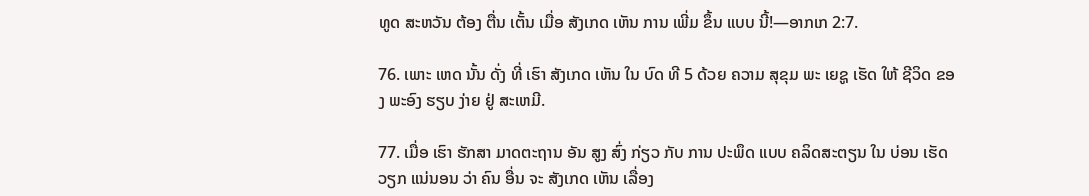ທູດ ສະຫວັນ ຕ້ອງ ຕື່ນ ເຕັ້ນ ເມື່ອ ສັງເກດ ເຫັນ ການ ເພີ່ມ ຂຶ້ນ ແບບ ນີ້!—ອາກເກ 2:7.

76. ເພາະ ເຫດ ນັ້ນ ດັ່ງ ທີ່ ເຮົາ ສັງເກດ ເຫັນ ໃນ ບົດ ທີ 5 ດ້ວຍ ຄວາມ ສຸຂຸມ ພະ ເຍຊູ ເຮັດ ໃຫ້ ຊີວິດ ຂອງ ພະອົງ ຮຽບ ງ່າຍ ຢູ່ ສະເຫມີ.

77. ເມື່ອ ເຮົາ ຮັກສາ ມາດຕະຖານ ອັນ ສູງ ສົ່ງ ກ່ຽວ ກັບ ການ ປະພຶດ ແບບ ຄລິດສະຕຽນ ໃນ ບ່ອນ ເຮັດ ວຽກ ແນ່ນອນ ວ່າ ຄົນ ອື່ນ ຈະ ສັງເກດ ເຫັນ ເລື່ອງ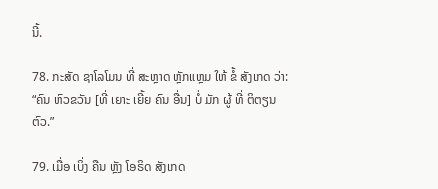ນີ້.

78. ກະສັດ ຊາໂລໂມນ ທີ່ ສະຫຼາດ ຫຼັກແຫຼມ ໃຫ້ ຂໍ້ ສັງເກດ ວ່າ: “ຄົນ ຫົວຂວັນ [ທີ່ ເຍາະ ເຍີ້ຍ ຄົນ ອື່ນ] ບໍ່ ມັກ ຜູ້ ທີ່ ຕິຕຽນ ຕົວ.”

79. ເມື່ອ ເບິ່ງ ຄືນ ຫຼັງ ໂອຣິດ ສັງເກດ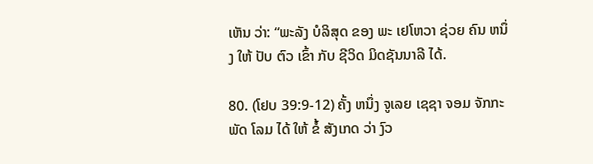ເຫັນ ວ່າ: “ພະລັງ ບໍລິສຸດ ຂອງ ພະ ເຢໂຫວາ ຊ່ວຍ ຄົນ ຫນຶ່ງ ໃຫ້ ປັບ ຕົວ ເຂົ້າ ກັບ ຊີວິດ ມິດຊັນນາລີ ໄດ້.

80. (ໂຢບ 39:9-12) ຄັ້ງ ຫນຶ່ງ ຈູເລຍ ເຊຊາ ຈອມ ຈັກກະພັດ ໂລມ ໄດ້ ໃຫ້ ຂໍ້ ສັງເກດ ວ່າ ງົວ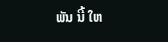ພັນ ນີ້ ໃຫ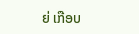ຍ່ ເກືອບ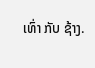ເທົ່າ ກັບ ຊ້າງ.